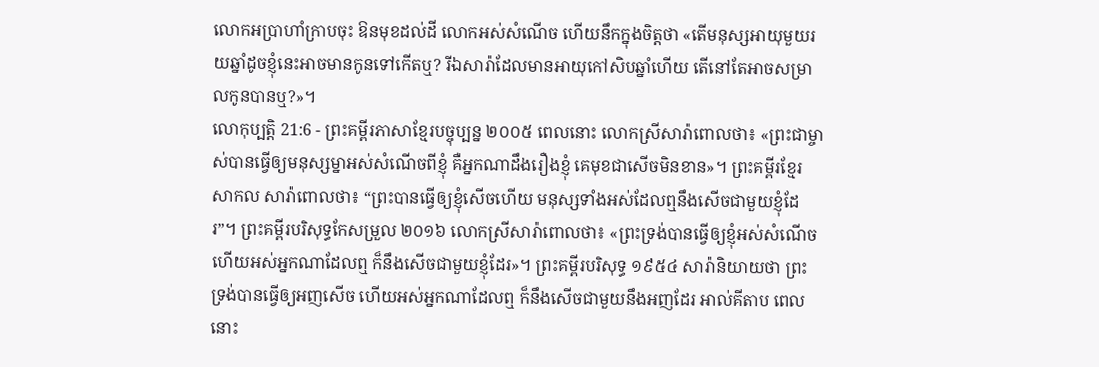លោកអប្រាហាំក្រាបចុះ ឱនមុខដល់ដី លោកអស់សំណើច ហើយនឹកក្នុងចិត្តថា «តើមនុស្សអាយុមួយរយឆ្នាំដូចខ្ញុំនេះអាចមានកូនទៅកើតឬ? រីឯសារ៉ាដែលមានអាយុកៅសិបឆ្នាំហើយ តើនៅតែអាចសម្រាលកូនបានឬ?»។
លោកុប្បត្តិ 21:6 - ព្រះគម្ពីរភាសាខ្មែរបច្ចុប្បន្ន ២០០៥ ពេលនោះ លោកស្រីសារ៉ាពោលថា៖ «ព្រះជាម្ចាស់បានធ្វើឲ្យមនុស្សម្នាអស់សំណើចពីខ្ញុំ គឺអ្នកណាដឹងរឿងខ្ញុំ គេមុខជាសើចមិនខាន»។ ព្រះគម្ពីរខ្មែរសាកល សារ៉ាពោលថា៖ “ព្រះបានធ្វើឲ្យខ្ញុំសើចហើយ មនុស្សទាំងអស់ដែលឮនឹងសើចជាមួយខ្ញុំដែរ”។ ព្រះគម្ពីរបរិសុទ្ធកែសម្រួល ២០១៦ លោកស្រីសារ៉ាពោលថា៖ «ព្រះទ្រង់បានធ្វើឲ្យខ្ញុំអស់សំណើច ហើយអស់អ្នកណាដែលឮ ក៏នឹងសើចជាមួយខ្ញុំដែរ»។ ព្រះគម្ពីរបរិសុទ្ធ ១៩៥៤ សារ៉ានិយាយថា ព្រះទ្រង់បានធ្វើឲ្យអញសើច ហើយអស់អ្នកណាដែលឮ ក៏នឹងសើចជាមួយនឹងអញដែរ អាល់គីតាប ពេលនោះ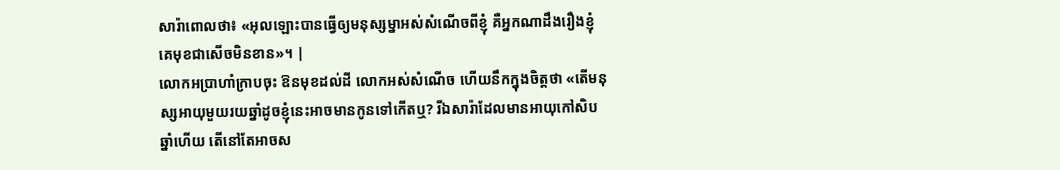សារ៉ាពោលថា៖ «អុលឡោះបានធ្វើឲ្យមនុស្សម្នាអស់សំណើចពីខ្ញុំ គឺអ្នកណាដឹងរឿងខ្ញុំ គេមុខជាសើចមិនខាន»។ |
លោកអប្រាហាំក្រាបចុះ ឱនមុខដល់ដី លោកអស់សំណើច ហើយនឹកក្នុងចិត្តថា «តើមនុស្សអាយុមួយរយឆ្នាំដូចខ្ញុំនេះអាចមានកូនទៅកើតឬ? រីឯសារ៉ាដែលមានអាយុកៅសិបឆ្នាំហើយ តើនៅតែអាចស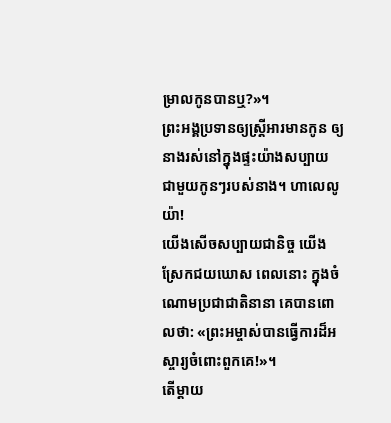ម្រាលកូនបានឬ?»។
ព្រះអង្គប្រទានឲ្យស្ត្រីអារមានកូន ឲ្យនាងរស់នៅក្នុងផ្ទះយ៉ាងសប្បាយ ជាមួយកូនៗរបស់នាង។ ហាលេលូយ៉ា!
យើងសើចសប្បាយជានិច្ច យើងស្រែកជយឃោស ពេលនោះ ក្នុងចំណោមប្រជាជាតិនានា គេបានពោលថា: «ព្រះអម្ចាស់បានធ្វើការដ៏អស្ចារ្យចំពោះពួកគេ!»។
តើម្ដាយ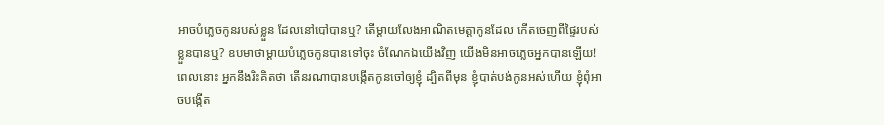អាចបំភ្លេចកូនរបស់ខ្លួន ដែលនៅបៅបានឬ? តើម្ដាយលែងអាណិតមេត្តាកូនដែល កើតចេញពីផ្ទៃរបស់ខ្លួនបានឬ? ឧបមាថាម្ដាយបំភ្លេចកូនបានទៅចុះ ចំណែកឯយើងវិញ យើងមិនអាចភ្លេចអ្នកបានឡើយ!
ពេលនោះ អ្នកនឹងរិះគិតថា តើនរណាបានបង្កើតកូនចៅឲ្យខ្ញុំ ដ្បិតពីមុន ខ្ញុំបាត់បង់កូនអស់ហើយ ខ្ញុំពុំអាចបង្កើត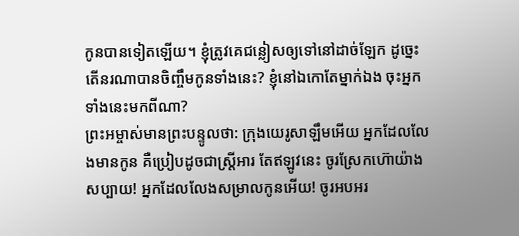កូនបានទៀតឡើយ។ ខ្ញុំត្រូវគេជន្លៀសឲ្យទៅនៅដាច់ឡែក ដូច្នេះ តើនរណាបានចិញ្ចឹមកូនទាំងនេះ? ខ្ញុំនៅឯកោតែម្នាក់ឯង ចុះអ្នកទាំងនេះមកពីណា?
ព្រះអម្ចាស់មានព្រះបន្ទូលថា: ក្រុងយេរូសាឡឹមអើយ អ្នកដែលលែងមានកូន គឺប្រៀបដូចជាស្ត្រីអារ តែឥឡូវនេះ ចូរស្រែកហ៊ោយ៉ាងសប្បាយ! អ្នកដែលលែងសម្រាលកូនអើយ! ចូរអបអរ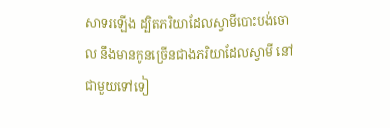សាទរឡើង ដ្បិតភរិយាដែលស្វាមីបោះបង់ចោល នឹងមានកូនច្រើនជាងភរិយាដែលស្វាមី នៅជាមួយទៅទៀ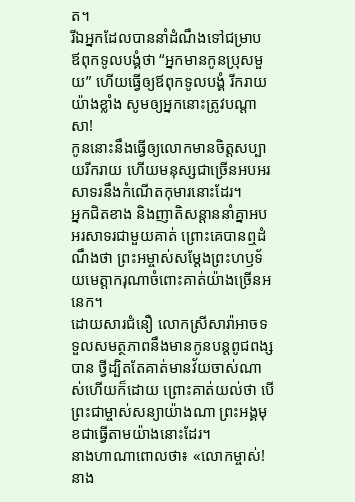ត។
រីឯអ្នកដែលបាននាំដំណឹងទៅជម្រាប ឪពុកទូលបង្គំថា “អ្នកមានកូនប្រុសមួយ” ហើយធ្វើឲ្យឪពុកទូលបង្គំ រីករាយយ៉ាងខ្លាំង សូមឲ្យអ្នកនោះត្រូវបណ្ដាសា!
កូននោះនឹងធ្វើឲ្យលោកមានចិត្តសប្បាយរីករាយ ហើយមនុស្សជាច្រើនអបអរសាទរនឹងកំណើតកុមារនោះដែរ។
អ្នកជិតខាង និងញាតិសន្ដាននាំគ្នាអបអរសាទរជាមួយគាត់ ព្រោះគេបានឮដំណឹងថា ព្រះអម្ចាស់សម្តែងព្រះហឫទ័យមេត្តាករុណាចំពោះគាត់យ៉ាងច្រើនអនេក។
ដោយសារជំនឿ លោកស្រីសារ៉ាអាចទទួលសមត្ថភាពនឹងមានកូនបន្ដពូជពង្សបាន ថ្វីដ្បិតតែគាត់មានវ័យចាស់ណាស់ហើយក៏ដោយ ព្រោះគាត់យល់ថា បើព្រះជាម្ចាស់សន្យាយ៉ាងណា ព្រះអង្គមុខជាធ្វើតាមយ៉ាងនោះដែរ។
នាងហាណាពោលថា៖ «លោកម្ចាស់! នាង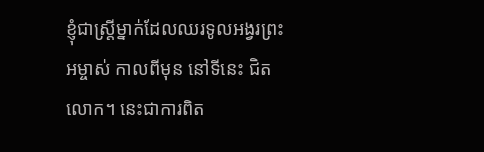ខ្ញុំជាស្ត្រីម្នាក់ដែលឈរទូលអង្វរព្រះអម្ចាស់ កាលពីមុន នៅទីនេះ ជិតលោក។ នេះជាការពិត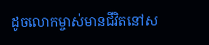ដូចលោកម្ចាស់មានជីវិតនៅស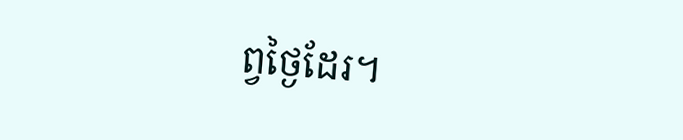ព្វថ្ងៃដែរ។